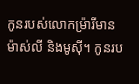កូនរបស់លោកម៉្រារីមាន ម៉ាស់លី និងមូស៊ី។ កូនរប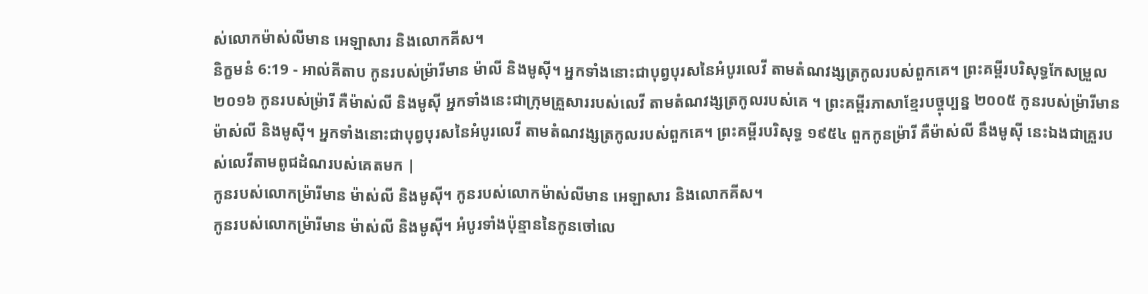ស់លោកម៉ាស់លីមាន អេឡាសារ និងលោកគីស។
និក្ខមនំ 6:19 - អាល់គីតាប កូនរបស់ម៉្រារីមាន ម៉ាលី និងមូស៊ី។ អ្នកទាំងនោះជាបុព្វបុរសនៃអំបូរលេវី តាមតំណវង្សត្រកូលរបស់ពួកគេ។ ព្រះគម្ពីរបរិសុទ្ធកែសម្រួល ២០១៦ កូនរបស់ម្រ៉ារី គឺម៉ាស់លី និងមូស៊ី អ្នកទាំងនេះជាក្រុមគ្រួសាររបស់លេវី តាមតំណវង្សត្រកូលរបស់គេ ។ ព្រះគម្ពីរភាសាខ្មែរបច្ចុប្បន្ន ២០០៥ កូនរបស់ម៉្រារីមានម៉ាស់លី និងមូស៊ី។ អ្នកទាំងនោះជាបុព្វបុរសនៃអំបូរលេវី តាមតំណវង្សត្រកូលរបស់ពួកគេ។ ព្រះគម្ពីរបរិសុទ្ធ ១៩៥៤ ពួកកូនម្រ៉ារី គឺម៉ាស់លី នឹងមូស៊ី នេះឯងជាគ្រួរបស់លេវីតាមពូជដំណរបស់គេតមក |
កូនរបស់លោកម៉្រារីមាន ម៉ាស់លី និងមូស៊ី។ កូនរបស់លោកម៉ាស់លីមាន អេឡាសារ និងលោកគីស។
កូនរបស់លោកម៉្រារីមាន ម៉ាស់លី និងមូស៊ី។ អំបូរទាំងប៉ុន្មាននៃកូនចៅលេ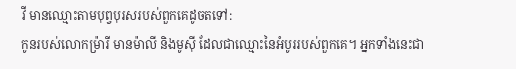វី មានឈ្មោះតាមបុព្វបុរសរបស់ពួកគេដូចតទៅ:
កូនរបស់លោកម៉្រារី មានម៉ាលី និងមូស៊ី ដែលជាឈ្មោះនៃអំបូររបស់ពួកគេ។ អ្នកទាំងនេះជា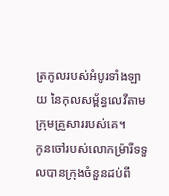ត្រកូលរបស់អំបូរទាំងឡាយ នៃកុលសម្ព័ន្ធលេវីតាមក្រុមគ្រួសាររបស់គេ។
កូនចៅរបស់លោកម៉្រារីទទួលបានក្រុងចំនួនដប់ពី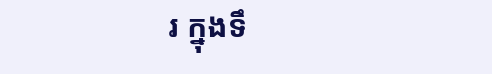រ ក្នុងទឹ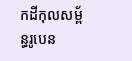កដីកុលសម្ព័ន្ធរូបេន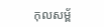កុលសម្ព័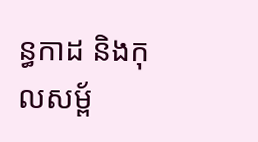ន្ធកាដ និងកុលសម្ព័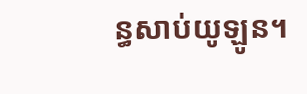ន្ធសាប់យូឡូន។